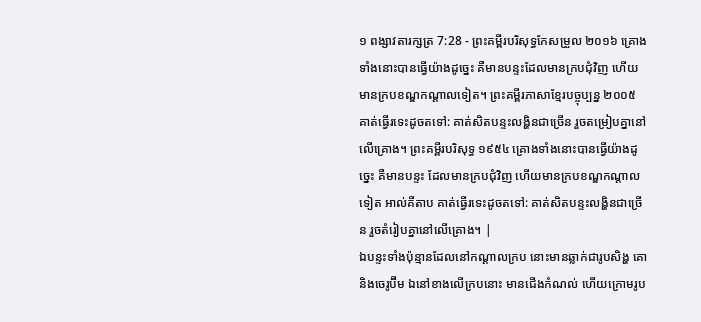១ ពង្សាវតារក្សត្រ 7:28 - ព្រះគម្ពីរបរិសុទ្ធកែសម្រួល ២០១៦ គ្រោងទាំងនោះបានធ្វើយ៉ាងដូច្នេះ គឺមានបន្ទះដែលមានក្របជុំវិញ ហើយមានក្របខណ្ឌកណ្ដាលទៀត។ ព្រះគម្ពីរភាសាខ្មែរបច្ចុប្បន្ន ២០០៥ គាត់ធ្វើរទេះដូចតទៅ: គាត់សិតបន្ទះលង្ហិនជាច្រើន រួចតម្រៀបគ្នានៅលើគ្រោង។ ព្រះគម្ពីរបរិសុទ្ធ ១៩៥៤ គ្រោងទាំងនោះបានធ្វើយ៉ាងដូច្នេះ គឺមានបន្ទះ ដែលមានក្របជុំវិញ ហើយមានក្របខណ្ឌកណ្តាលទៀត អាល់គីតាប គាត់ធ្វើរទេះដូចតទៅ: គាត់សិតបន្ទះលង្ហិនជាច្រើន រួចតំរៀបគ្នានៅលើគ្រោង។ |
ឯបន្ទះទាំងប៉ុន្មានដែលនៅកណ្ដាលក្រប នោះមានឆ្លាក់ជារូបសិង្ហ គោ និងចេរូប៊ីម ឯនៅខាងលើក្របនោះ មានជើងកំណល់ ហើយក្រោមរូប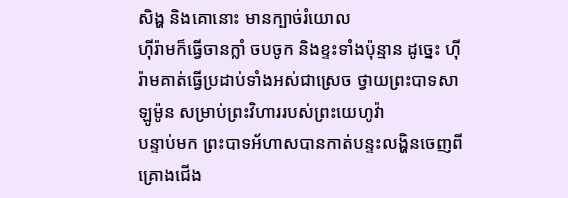សិង្ហ និងគោនោះ មានក្បាច់រំយោល
ហ៊ីរ៉ាមក៏ធ្វើចានក្លាំ ចបចូក និងខ្ទះទាំងប៉ុន្មាន ដូច្នេះ ហ៊ីរ៉ាមគាត់ធ្វើប្រដាប់ទាំងអស់ជាស្រេច ថ្វាយព្រះបាទសាឡូម៉ូន សម្រាប់ព្រះវិហាររបស់ព្រះយេហូវ៉ា
បន្ទាប់មក ព្រះបាទអ័ហាសបានកាត់បន្ទះលង្ហិនចេញពីគ្រោងជើង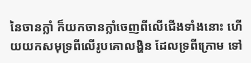នៃចានក្លាំ ក៏យកចានក្លាំចេញពីលើជើងទាំងនោះ ហើយយកសមុទ្រពីលើរូបគោលង្ហិន ដែលទ្រពីក្រោម ទៅ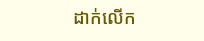ដាក់លើក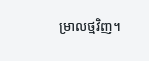ម្រាលថ្មវិញ។